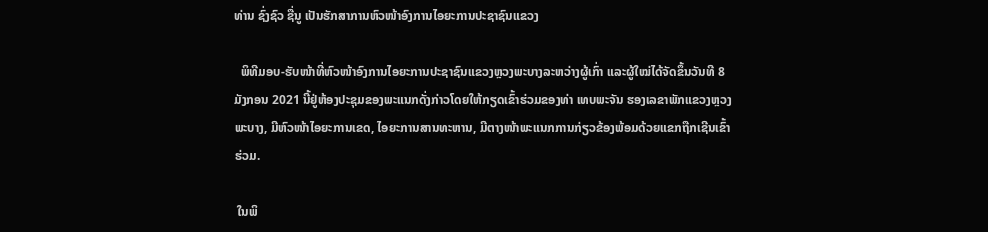ທ່ານ ຊົ່ງຊົວ ຊື່ນູ ເປັນຮັກສາການຫົວໜ້າອົງການໄອຍະການປະຊາຊົນແຂວງ

  ພິທີມອບ-ຮັບໜ້າທີ່ຫົວໜ້າອົງການໄອຍະການປະຊາຊົນແຂວງຫຼວງພະບາງລະຫວ່າງຜູ້ເກົ່າ ແລະຜູ້ໃໝ່ໄດ້ຈັດຂຶ້ນວັນທີ 8 ມັງກອນ 2021 ນີ້ຢູ່ຫ້ອງປະຊຸມຂອງພະແນກດັ່ງກ່າວໂດຍໃຫ້ກຽດເຂົ້າຮ່ວມຂອງທ່າ ເທບພະຈັນ ຮອງເລຂາພັກແຂວງຫຼວງພະບາງ, ມີຫົວໜ້າໄອຍະການເຂດ, ໄອຍະການສານທະຫານ, ມີຕາງໜ້າພະແນກການກ່ຽວຂ້ອງພ້ອມດ້ວຍແຂກຖືກເຊີນເຂົ້າຮ່ວມ.

 ໃນພິ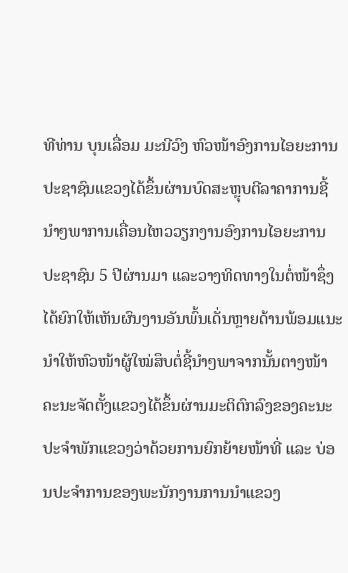ທີທ່ານ ບຸນເລື່ອມ ມະນີວົງ ຫົວໜ້າອົງການໄອຍະການປະຊາຊົນແຂວງໄດ້ຂຶ້ນຜ່ານບົດສະຫຼຸບຕີລາຄາການຊີ້ນໍາໆພາການເຄື່ອນໄຫວວຽກງານອົງການໄອຍະການປະຊາຊົນ 5 ປີຜ່ານມາ ແລະວາງທິດທາງໃນຕໍ່ໜ້າຊຶ່ງໄດ້ຍົກໃຫ້ເຫັນຜົນງານອັນພົ້ນເດັ່ນຫຼາຍດ້ານພ້ອມແນະນໍາໃຫ້ຫົວໜ້າຜູ້ໃໝ່ສຶບຕໍ່ຊີ້ນໍາໆພາຈາກນັ້ນຕາງໜ້າຄະນະຈັດຕັ້ງແຂວງໄດ້ຂຶ້ນຜ່ານມະຕິຕົກລົງຂອງຄະນະປະຈໍາພັກແຂວງວ່າດ້ວຍການຍົກຍ້າຍໜ້າທີ່ ແລະ ບ່ອນປະຈຳການຂອງພະນັກງານການນຳແຂວງ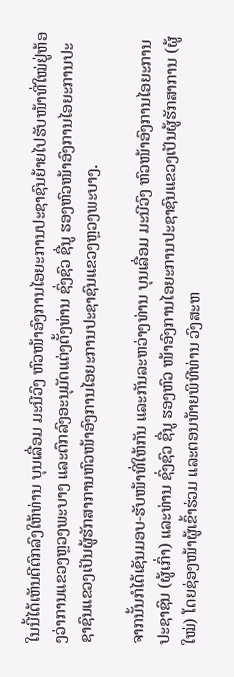ໃນນີ້ໄດ້ເຫັນດີຕົກລົງໃຫ້ທ່ານ ບຸນເລື່ອມ ມະນີວົງ ຫົວໜ້າອົງການໄອຍະການປະຊາຊົນຍ້າຍໄປຮັບໜ້າທີ່ໃໝ່ຢູ່ຫ້ອງວ່າການແຂວງຫຼວງພະບາງ ແລະຕົກລົງອະນຸມັດແຕ່ງຕັ້ງທ່ານ ຊົ່ງຊົວ ຊື່ນູ ຮອງຫົວໜ້າອົງການໄອຍະການປະຊາຊົນແຂວງເປັນຜູ້ຮັກສາການຫົວໜ້າອົງການໄອຍະການປະຊາຊົນແຂວງຫຼວງພະບາງ.

ຈາກນັ້ນກໍໄດ້ເຊັນມອບ-ຮັບໜ້າທີ່ໃຫ້ກັນ ແລະກັນລະຫວ່າງທ່ານ ບຸນເລື່ອມ ມະນີວົງ ຫົວໜ້າອົງການໄອຍະການປະຊາຊົນ (ຜູ້ເກົ່າ) ແລະທ່ານ ຊົ່ງຊົວ ຊື່ນູ ຮອງຫົວ ໜ້າອົງການໄອຍະການປະຊາຊົນແຂວງເປັນຜູ້ຮັກສາການ (ຜູ້ໃໝ່) ໂດຍຊ່ອງໜ້າຜູ້ເຂົ້າຮ່ວມ ແລະຕອນທ້າຍພິທີທ່ານ ວົງສະຫ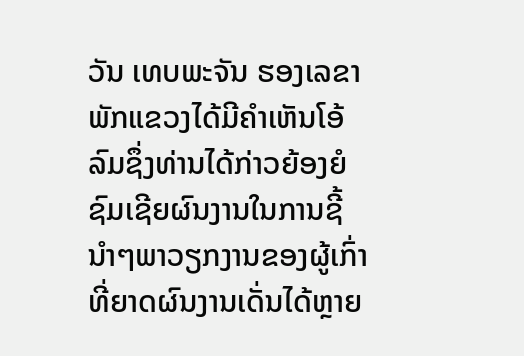ວັນ ເທບພະຈັນ ຮອງເລຂາພັກແຂວງໄດ້ມີຄໍາເຫັນໂອ້ລົມຊຶ່ງທ່ານໄດ້ກ່າວຍ້ອງຍໍຊົມເຊີຍຜົນງານໃນການຊີ້ນໍາໆພາວຽກງານຂອງຜູ້ເກົ່າທີ່ຍາດຜົນງານເດັ່ນໄດ້ຫຼາຍ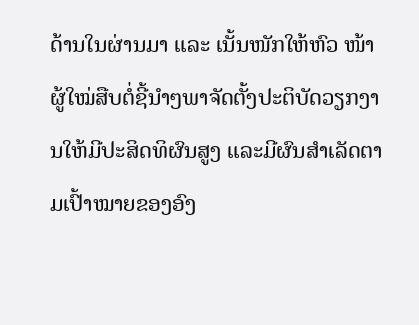ດ້ານໃນຜ່ານມາ ແລະ ເນັ້ນໜັກໃຫ້ຫົວ ໜ້າຜູ້ໃໝ່ສືບຕໍ່ຊີ້ນຳໆພາຈັດຕັ້ງປະຕິບັດວຽກງານໃຫ້ມີປະສິດທິຜົນສູງ ແລະມີຜົນສຳເລັດຕາມເປົ້າໝາຍຂອງອົງ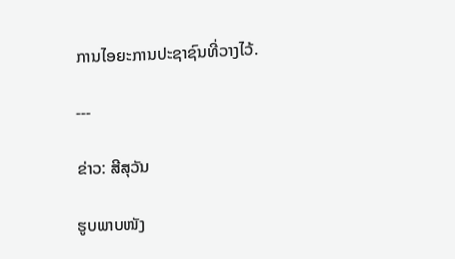ການໄອຍະການປະຊາຊົນທີ່ວາງໄວ້.

---

ຂ່າວ: ສີສຸວັນ

ຮູບພາບໜັງ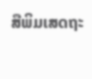ສືພິມເສດຖະ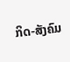ກິດ-ສັງຄົມ